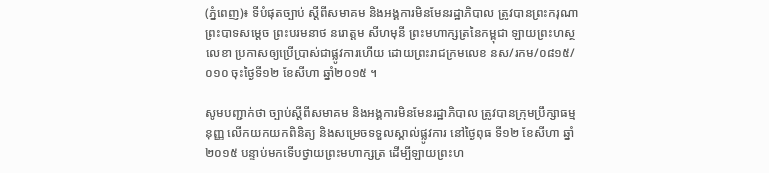(ភ្នំពេញ)៖ ទីបំផុតច្បាប់ ស្តីពីសមាគម និងអង្គការមិនមែនរដ្ឋាភិបាល ត្រូវបានព្រះករុណា ព្រះបាទសម្ដេច ព្រះបរមនាថ នរោត្ដម សីហមុនី ព្រះមហាក្សត្រនៃកម្ពុជា ឡាយព្រះហស្ថលេខា ប្រកាសឲ្យប្រើប្រាស់ជាផ្លូវការហើយ ដោយព្រះរាជក្រមលេខ នស/រកម/០៨១៥/០១០ ចុះថ្ងៃទី១២ ខែសីហា ឆ្នាំ២០១៥ ។

សូមបញ្ជាក់ថា ច្បាប់ស្តីពីសមាគម និងអង្គការមិនមែនរដ្ឋាភិបាល ត្រូវបានក្រុមប្រឹក្សាធម្មនុញ្ញ លើកយកយកពិនិត្យ និងសម្រេចទទួលស្គាល់ផ្លូវការ នៅថ្ងៃពុធ ទី១២ ខែសីហា ឆ្នាំ២០១៥ បន្ទាប់មកទើបថ្វាយព្រះមហាក្សត្រ ដើម្បីឡាយព្រះហ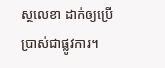ស្ថលេខា ដាក់ឲ្យប្រើប្រាស់ជាផ្លូវការ។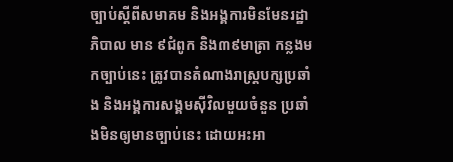ច្បាប់ស្តីពីសមាគម និងអង្គការមិនមែនរដ្ឋាភិបាល មាន ៩ជំពូក និង៣៩មាត្រា កន្លងមកច្បាប់នេះ ត្រូវបានតំណាងរាស្រ្តបក្សប្រឆាំង និងអង្គការសង្គមស៊ីវិលមួយចំនួន ប្រឆាំងមិនឲ្យមានច្បាប់នេះ ដោយអះអា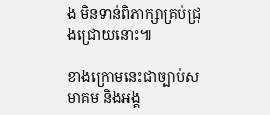ង មិនទាន់ពិភាក្សាគ្រប់ជ្រុងជ្រោយនោះ៕

ខាងក្រោមនេះជាច្បាប់សមាគម និងអង្គ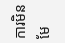ការមិនមែ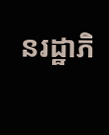នរដ្ឋាភិ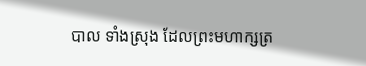បាល ទាំងស្រុង ដែលព្រះមហាក្សត្រ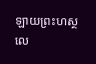ឡាយព្រះហស្ថលេ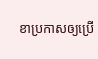ខាប្រកាសឲ្យប្រើ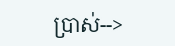ប្រាស់-->